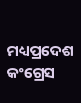ମଧ୍ୟପ୍ରଦେଶ କଂଗ୍ରେସ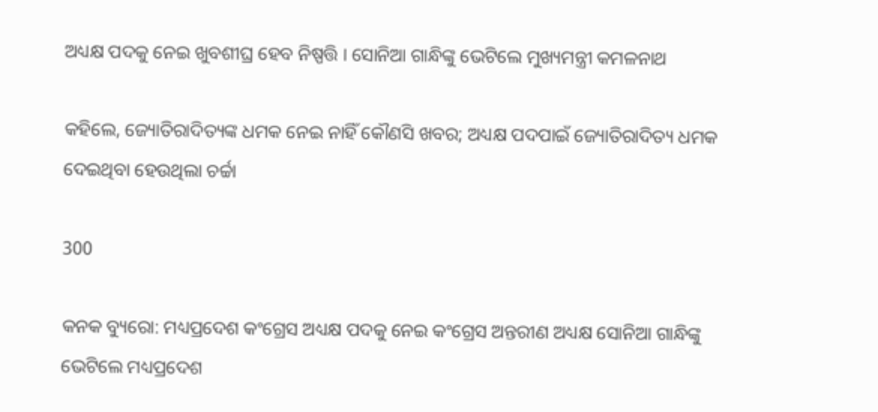ଅଧ୍ୟକ୍ଷ ପଦକୁ ନେଇ ଖୁବଶୀଘ୍ର ହେବ ନିଷ୍ପତ୍ତି । ସୋନିଆ ଗାନ୍ଧିଙ୍କୁ ଭେଟିଲେ ମୁଖ୍ୟମନ୍ତ୍ରୀ କମଳନାଥ

କହିଲେ, ଜ୍ୟୋତିରାଦିତ୍ୟଙ୍କ ଧମକ ନେଇ ନାହିଁ କୌଣସି ଖବର; ଅଧ୍ୟକ୍ଷ ପଦପାଇଁ ଜ୍ୟୋତିରାଦିତ୍ୟ ଧମକ ଦେଇଥିବା ହେଉଥିଲା ଚର୍ଚ୍ଚା

300

କନକ ବ୍ୟୁରୋ: ମଧ୍ୟପ୍ରଦେଶ କଂଗ୍ରେସ ଅଧ୍ୟକ୍ଷ ପଦକୁ ନେଇ କଂଗ୍ରେସ ଅନ୍ତରୀଣ ଅଧ୍ୟକ୍ଷ ସୋନିଆ ଗାନ୍ଧିଙ୍କୁ ଭେଟିଲେ ମଧ୍ୟପ୍ରଦେଶ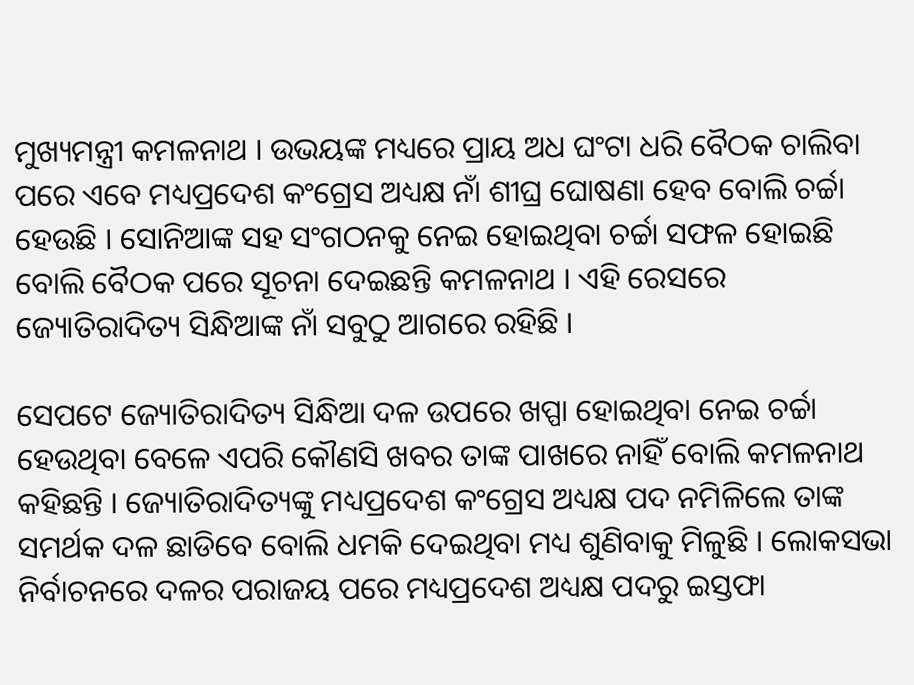ମୁଖ୍ୟମନ୍ତ୍ରୀ କମଳନାଥ । ଉଭୟଙ୍କ ମଧ୍ୟରେ ପ୍ରାୟ ଅଧ ଘଂଟା ଧରି ବୈଠକ ଚାଲିବା ପରେ ଏବେ ମଧ୍ୟପ୍ରଦେଶ କଂଗ୍ରେସ ଅଧ୍ୟକ୍ଷ ନାଁ ଶୀଘ୍ର ଘୋଷଣା ହେବ ବୋଲି ଚର୍ଚ୍ଚା ହେଉଛି । ସୋନିଆଙ୍କ ସହ ସଂଗଠନକୁ ନେଇ ହୋଇଥିବା ଚର୍ଚ୍ଚା ସଫଳ ହୋଇଛି ବୋଲି ବୈଠକ ପରେ ସୂଚନା ଦେଇଛନ୍ତି କମଳନାଥ । ଏହି ରେସରେ ଜ୍ୟୋତିରାଦିତ୍ୟ ସିନ୍ଧିଆଙ୍କ ନାଁ ସବୁଠୁ ଆଗରେ ରହିଛି ।

ସେପଟେ ଜ୍ୟୋତିରାଦିତ୍ୟ ସିନ୍ଧିଆ ଦଳ ଉପରେ ଖପ୍ପା ହୋଇଥିବା ନେଇ ଚର୍ଚ୍ଚା ହେଉଥିବା ବେଳେ ଏପରି କୌଣସି ଖବର ତାଙ୍କ ପାଖରେ ନାହିଁ ବୋଲି କମଳନାଥ କହିଛନ୍ତି । ଜ୍ୟୋତିରାଦିତ୍ୟଙ୍କୁ ମଧ୍ୟପ୍ରଦେଶ କଂଗ୍ରେସ ଅଧ୍ୟକ୍ଷ ପଦ ନମିଳିଲେ ତାଙ୍କ ସମର୍ଥକ ଦଳ ଛାଡିବେ ବୋଲି ଧମକି ଦେଇଥିବା ମଧ୍ୟ ଶୁଣିବାକୁ ମିଳୁଛି । ଲୋକସଭା ନିର୍ବାଚନରେ ଦଳର ପରାଜୟ ପରେ ମଧ୍ୟପ୍ରଦେଶ ଅଧ୍ୟକ୍ଷ ପଦରୁ ଇସ୍ତଫା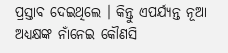ପ୍ରସ୍ତାବ ଦେଇଥିଲେ । କିନ୍ତୁ ଏପର୍ଯ୍ୟନ୍ତ ନୂଆ ଅଧ୍ୟକ୍ଷଙ୍କ ନାଁନେଇ କୌଣସି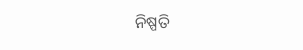ନିଷ୍ପତି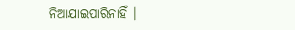ନିଆଯାଇପାରିନାହିଁ ।